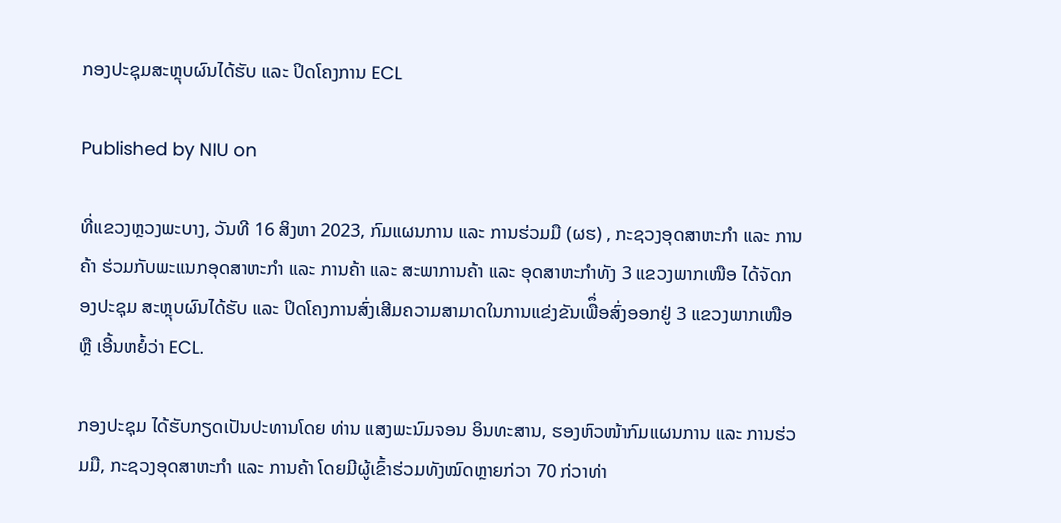ກອງປະຊຸມສະຫຼຸບຜົນໄດ້ຮັບ ແລະ ປິດໂຄງການ ECL

Published by NIU on

ທີ່ແຂວງຫຼວງພະບາງ, ວັນທີ 16 ສິງຫາ 2023, ກົມແຜນການ ແລະ ການຮ່ວມມື (ຜຮ) , ກະຊວງອຸດສາຫະກໍາ ແລະ ການຄ້າ ຮ່ວມກັບພະແນກອຸດສາຫະກຳ ແລະ ການຄ້າ ແລະ ສະພາການຄ້າ ແລະ ອຸດສາຫະກຳທັງ 3 ແຂວງພາກເໜືອ ໄດ້ຈັດກອງປະຊຸມ ສະຫຼຸບຜົນໄດ້ຮັບ ແລະ ປິດໂຄງການສົ່ງເສີມຄວາມສາມາດໃນການແຂ່ງຂັນເພືຶ່ອສົ່ງອອກຢູ່ 3 ແຂວງພາກເໜືອ ຫຼື ເອີ້ນຫຍໍ້ວ່າ ECL.

ກອງປະຊຸມ ໄດ້ຮັບກຽດເປັນປະທານໂດຍ ທ່ານ ແສງພະນົມຈອນ ອິນທະສານ, ຮອງຫົວໜ້າກົມແຜນການ ແລະ ການຮ່ວມມື, ກະຊວງອຸດສາຫະກຳ ແລະ ການຄ້າ ໂດຍມີຜູ້ເຂົ້າຮ່ວມທັງໝົດຫຼາຍກ່ວາ 70 ກ່ວາທ່າ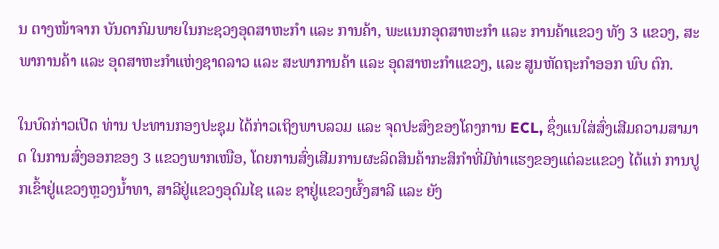ນ ຕາງໜ້າຈາກ ບັນດາກົມພາຍໃນກະຊວງອຸດສາຫະກຳ ແລະ ການຄ້າ, ພະແນກອຸດສາຫະກຳ ແລະ ການຄ້າແຂວງ ທັງ 3 ແຂວງ, ສະພາການຄ້າ ແລະ ອຸດສາຫະກຳແຫ່ງຊາດລາວ ແລະ ສະພາການຄ້າ ແລະ ອຸດສາຫະກຳແຂວງ, ແລະ ສູນຫັດຖະກຳອອກ ພົບ ຕົກ.

ໃນບົດກ່າວເປີດ ທ່ານ ປະທານກອງປະຊຸມ ໄດ້ກ່າວເຖິງພາບລວມ ແລະ ຈຸດປະສົງຂອງໂຄງການ ECL, ຊຶ່ງແນໃສ່ສົ່ງເສີມຄວາມສາມາດ ໃນການສົ່ງອອກຂອງ 3 ແຂວງພາກເໜືອ, ໂດຍການສົ່ງເສີມການຜະລິດສິນຄ້າກະສິກຳທີ່ມີທ່າແຮງຂອງແຕ່ລະແຂວງ ໄດ້ແກ່ ການປູກເຂົ້າຢູ່ແຂວງຫຼວງນ້ຳທາ, ສາລີຢູ່ແຂວງອຸດົມໄຊ ແລະ ຊາຢູ່ແຂວງຜົ້ງສາລີ ແລະ ຍັງ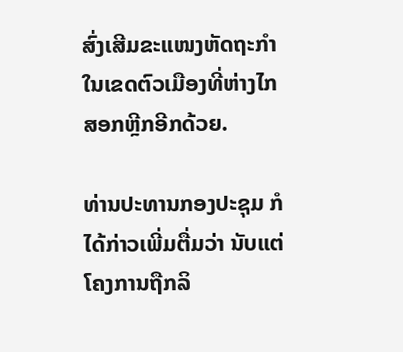ສົ່ງເສີມຂະແໜງຫັດຖະກຳ ໃນເຂດຕົວເມືອງທີ່ຫ່າງໄກສອກຫຼີກອີກດ້ວຍ.

ທ່ານປະທານກອງປະຊຸມ ກໍໄດ້ກ່າວເພີ່ມຕື່ມວ່າ ນັບແຕ່ໂຄງການຖືກລິ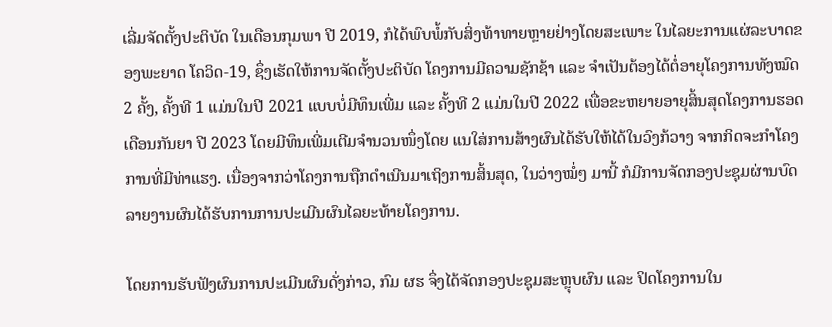ເລີ່ມຈັດຕັ້ງປະຕິບັດ ໃນເດືອນກຸມພາ ປີ 2019, ກໍໄດ້ພົບພໍ້ກັບສິ່ງທ້າທາຍຫຼາຍຢ່າງໂດຍສະເພາະ ໃນໄລຍະການແຜ່ລະບາດຂອງພະຍາດ ໂຄວິດ-19, ຊຶ່ງເຮັດໃຫ້ການຈັດຕັ້ງປະຕິບັດ ໂຄງການມີຄວາມຊັກຊ້າ ແລະ ຈຳເປັນຕ້ອງໄດ້ຕໍ່ອາຍຸໂຄງການທັງໝົດ 2 ຄັ້ງ, ຄັ້ງທີ 1 ແມ່ນໃນປີ 2021 ແບບບໍ່ມີທຶນເພີ່ມ ແລະ ຄັ້ງທີ 2 ແມ່ນໃນປີ 2022 ເພື່ອຂະຫຍາຍອາຍຸສິ້ນສຸດໂຄງການຮອດເດືອນກັນຍາ ປີ 2023 ໂດຍມີທຶນເພີ່ມເຕີມຈຳນວນໜຶ່ງໂດຍ ແນໃສ່ການສ້າງຜົນໄດ້ຮັບໃຫ້ໄດ້ໃນວົງກ້ວາງ ຈາກກິດຈະກຳໂຄງການທີ່ມີທ່າແຮງ. ເນື່ອງຈາກວ່າໂຄງການຖືກດຳເນີນມາເຖິງການສິ້ນສຸດ, ໃນວ່າງໝໍ່ໆ ມານີ້ ກໍມີການຈັດກອງປະຊຸມຜ່ານບົດລາຍງານຜົນໄດ້ຮັບການການປະເມີນຜົນໄລຍະທ້າຍໂຄງການ.

ໂດຍການຮັບຟັງຜົນການປະເມີນຜົນດັ່ງກ່າວ, ກົມ ຜຮ ຈຶ່ງໄດ້ຈັດກອງປະຊຸມສະຫຼຸບຜົນ ແລະ ປິດໂຄງການໃນ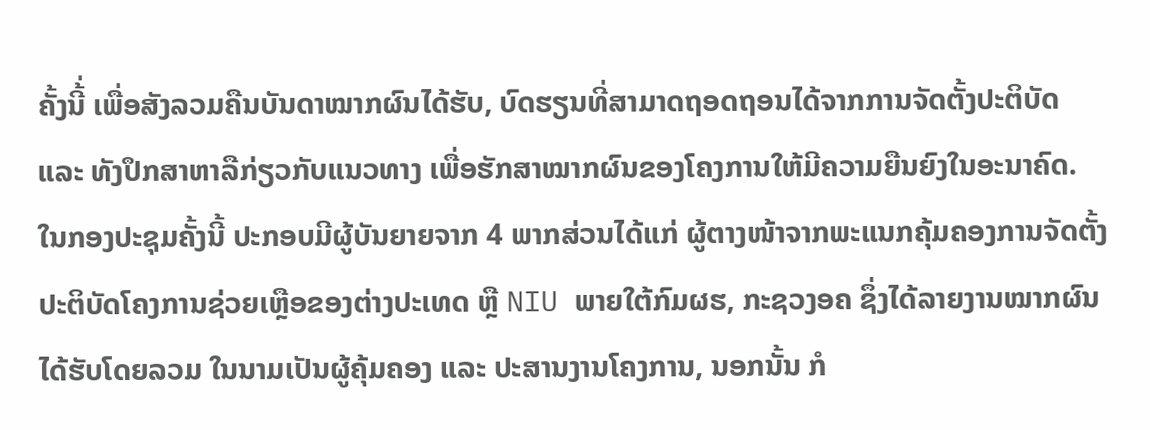ຄັ້ງນີ້່ ເພື່ອສັງລວມຄືນບັນດາໝາກຜົນໄດ້ຮັບ, ບົດຮຽນທີ່ສາມາດຖອດຖອນໄດ້ຈາກການຈັດຕັ້ງປະຕິບັດ ແລະ ທັງປຶກສາຫາລືກ່ຽວກັບແນວທາງ ເພື່ອຮັກສາໝາກຜົນຂອງໂຄງການໃຫ້ມີຄວາມຍືນຍົງໃນອະນາຄົດ. ໃນກອງປະຊຸມຄັ້ງນີ້ ປະກອບມີຜູ້ບັນຍາຍຈາກ 4 ພາກສ່ວນໄດ້ແກ່ ຜູ້ຕາງໜ້າຈາກພະແນກຄຸ້ມຄອງການຈັດຕັ້ງປະຕິບັດໂຄງການຊ່ວຍເຫຼືອຂອງຕ່າງປະເທດ ຫຼື NIU ພາຍໃຕ້ກົມຜຮ, ກະຊວງອຄ ຊຶ່ງໄດ້ລາຍງານໝາກຜົນໄດ້ຮັບໂດຍລວມ ໃນນາມເປັນຜູ້ຄຸ້ມຄອງ ແລະ ປະສານງານໂຄງການ, ນອກນັ້ນ ກໍ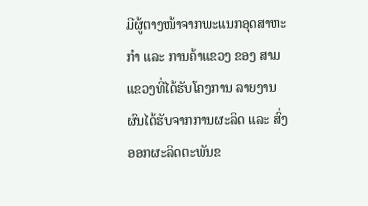ມີຜູ້ຕາງໜ້າຈາກພະແນກອຸດສາຫະກຳ ແລະ ການຄ້າແຂວງ ຂອງ ສາມແຂວງທີ່ໄດ້ຮັບໂຄງການ ລາຍງານຜົນໄດ້ຮັບຈາກການຜະລິດ ແລະ ສົ່ງອອກຜະລິດຕະພັນຂ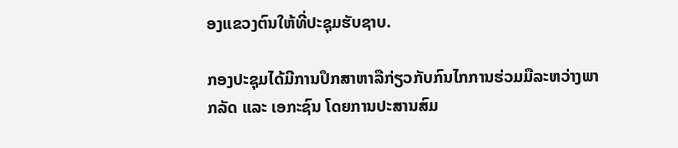ອງແຂວງຕົນໃຫ້ທີ່ປະຊຸມຮັບຊາບ.

ກອງປະຊຸມໄດ້ມີການປຶກສາຫາລືກ່ຽວກັບກົນໄກການຮ່ວມມືລະຫວ່າງພາກລັດ ແລະ ເອກະຊົນ ໂດຍການປະສານສົມ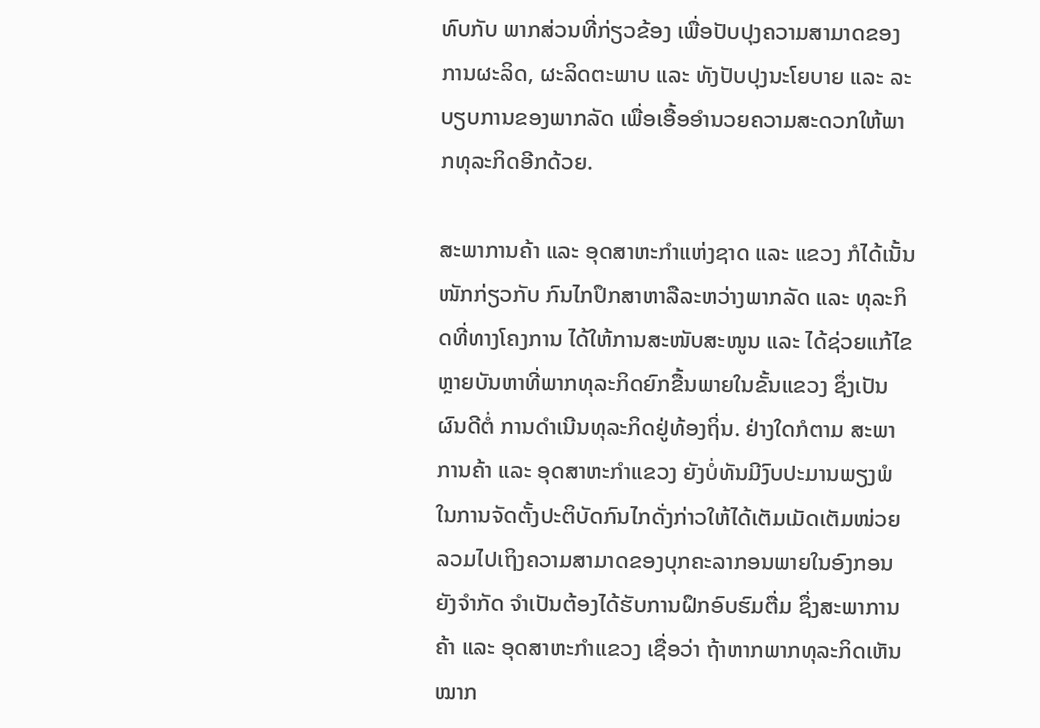ທົບກັບ ພາກສ່ວນທີ່ກ່ຽວຂ້ອງ ເພື່ອປັບປຸງຄວາມສາມາດຂອງການຜະລິດ, ຜະລິດຕະພາບ ແລະ ທັງປັບປຸງນະໂຍບາຍ ແລະ ລະບຽບການຂອງພາກລັດ ເພື່ອເອື້ອອຳນວຍຄວາມສະດວກໃຫ້ພາກທຸລະກິດອີກດ້ວຍ.

ສະພາການຄ້າ ແລະ ອຸດສາຫະກຳແຫ່ງຊາດ ແລະ ແຂວງ ກໍໄດ້ເນັ້ນໜັກກ່ຽວກັບ ກົນໄກປຶກສາຫາລືລະຫວ່າງພາກລັດ ແລະ ທຸລະກິດທີ່ທາງໂຄງການ ໄດ້ໃຫ້ການສະໜັບສະໜູນ ແລະ ໄດ້ຊ່ວຍແກ້ໄຂຫຼາຍບັນຫາທີ່ພາກທຸລະກິດຍົກຂື້ນພາຍໃນຂັ້ນແຂວງ ຊຶ່ງເປັນຜົນດີຕໍ່ ການດຳເນີນທຸລະກິດຢູ່ທ້ອງຖິ່ນ. ຢ່າງໃດກໍຕາມ ສະພາການຄ້າ ແລະ ອຸດສາຫະກຳແຂວງ ຍັງບໍ່ທັນມີງົບປະມານພຽງພໍ ໃນການຈັດຕັ້ງປະຕິບັດກົນໄກດັ່ງກ່າວໃຫ້ໄດ້ເຕັມເມັດເຕັມໜ່ວຍ ລວມໄປເຖິງຄວາມສາມາດຂອງບຸກຄະລາກອນພາຍໃນອົງກອນຍັງຈຳກັດ ຈຳເປັນຕ້ອງໄດ້ຮັບການຝຶກອົບຮົມຕື່ມ ຊຶ່ງສະພາການຄ້າ ແລະ ອຸດສາຫະກຳແຂວງ ເຊື່ອວ່າ ຖ້າຫາກພາກທຸລະກິດເຫັນໝາກ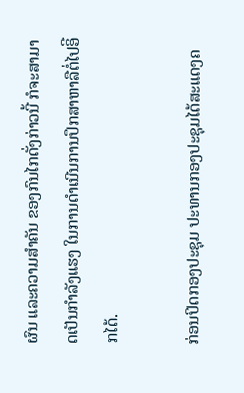ຜົນ ແລະຄວາມສຳຄັນ ຂອງກົນໄກດັ່ງກ່າວນີ້ ກໍຈະສາມາດເປັນກຳລັງແຮງ ໃນການດຳເນີນການປຶກສາຫາລືຕໍ່ໄປອິີກໄດ້.

ກ່ອນປິດກອງປະຊຸມ ປະທານກອງປະຊຸມໄດ້ສະແດງຄ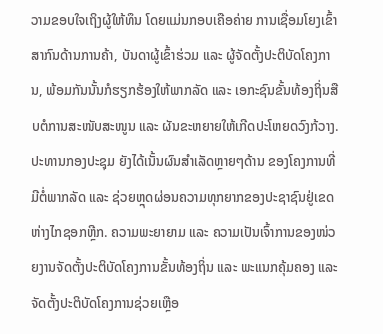ວາມຂອບໃຈເຖິງຜູ້ໃຫ້ທຶນ ໂດຍແມ່ນກອບເຄືອຄ່າຍ ການເຊື່ອມໂຍງເຂົ້າສາກົນດ້ານການຄ້າ, ບັນດາຜູ້ເຂົ້າຮ່ວມ ແລະ ຜູ້ຈັດຕັ້ງປະຕິບັດໂຄງການ, ພ້ອມກັນນັ້ນກໍຮຽກຮ້ອງໃຫ້ພາກລັດ ແລະ ເອກະຊົນຂັ້ນທ້ອງຖິ່ນສືບຕໍການສະໜັບສະໜູນ ແລະ ຜັນຂະຫຍາຍໃຫ້ເກີດປະໂຫຍດວົງກ້ວາງ. ປະທານກອງປະຊຸມ ຍັງໄດ້ເນັ້ນຜົນສຳເລັດຫຼາຍໆດ້ານ ຂອງໂຄງການທີ່ມີຕໍ່ພາກລັດ ແລະ ຊ່ວຍຫຼຸດຜ່ອນຄວາມທຸກຍາກຂອງປະຊາຊົນຢູ່ເຂດຫ່າງໄກຊອກຫຼີກ. ຄວາມພະຍາຍາມ ແລະ ຄວາມເປັນເຈົ້າການຂອງໜ່ວຍງານຈັດຕັ້ງປະຕິບັດໂຄງການຂັ້ນທ້ອງຖິ່ນ ແລະ ພະແນກຄຸ້ມຄອງ ແລະ ຈັດຕັ້ງປະຕິບັດໂຄງການຊ່ວຍເຫຼືອ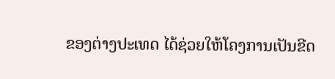ຂອງຕ່າງປະເທດ ໄດ້ຊ່ວຍໃຫ້ໂຄງການເປັນຂີດ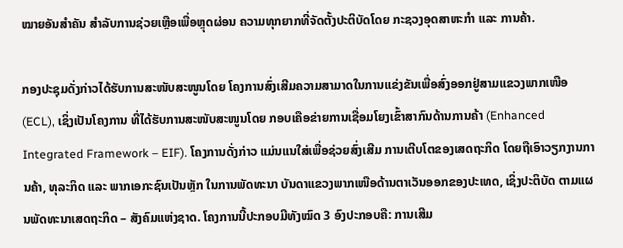ໝາຍອັນສຳຄັນ ສຳລັບການຊ່ວຍເຫຼືອເພື່ອຫຼຸດຜ່ອນ ຄວາມທຸກຍາກທີ່ຈັດຕັ້ງປະຕິບັດໂດຍ ກະຊວງອຸດສາຫະກຳ ແລະ ການຄ້າ.

ກອງປະຊຸມດັ່ງກ່າວໄດ້ຮັບການສະໜັບສະໜູນໂດຍ ໂຄງການສົ່ງເສີມຄວາມສາມາດໃນການແຂ່ງຂັນເພື່ອສົ່ງອອກຢູ່ສາມແຂວງພາກເໜືອ (ECL), ເຊິ່ງເປັນໂຄງການ ທີ່ໄດ້ຮັບການສະໜັບສະໜູນໂດຍ ກອບເຄືອຂ່າຍການເຊື່ອມໂຍງເຂົ້າສາກົນດ້ານການຄ້າ (Enhanced Integrated Framework – EIF). ໂຄງການດັ່ງກ່າວ ແມ່ນແນໃສ່ເພື່ອຊ່ວຍສົ່ງເສີມ ການເຕີບໂຕຂອງເສດຖະກິດ ໂດຍຖືເອົາວຽກງານການຄ້າ, ທຸລະກິດ ແລະ ພາກເອກະຊົນເປັນຫຼັກ ໃນການພັດທະນາ ບັນດາແຂວງພາກເໜືອດ້ານຕາເວັນອອກຂອງປະເທດ, ເຊິ່ງປະຕິບັດ ຕາມແຜນພັດທະນາເສດຖະກິດ – ສັງຄົມແຫ່ງຊາດ. ໂຄງການນີ້ປະກອບມີທັງໝົດ 3 ອົງປະກອບຄື: ການເສີມ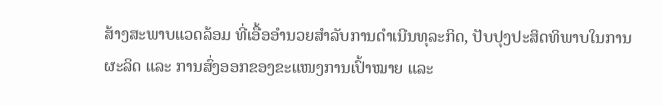ສ້າງສະພາບແວດລ້ອມ ທີ່ເອື້ອອໍານວຍສໍາລັບການດໍາເນີນທຸລະກິດ, ປັບປຸງປະສິດທິພາບໃນການຜະລິດ ແລະ ການສົ່ງອອກຂອງຂະແໜງການເປົ້າໝາຍ ແລະ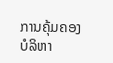ການຄຸ້ມຄອງບໍລິຫາ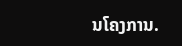ນໂຄງການ.